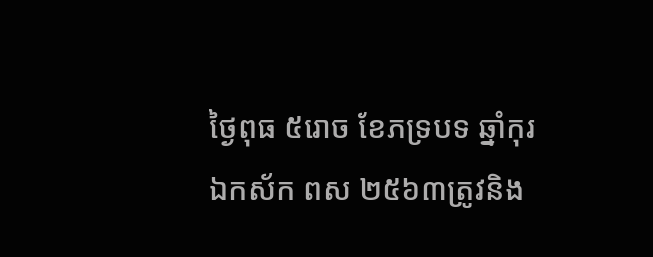ថ្ងៃពុធ ៥រោច ខែភទ្របទ ឆ្នាំកុរ ឯកស័ក ពស ២៥៦៣ត្រូវនិង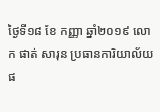ថ្ងៃទី១៨ ខែ កញ្ញា ឆ្នាំ២០១៩ លោក ផាត់ សារុន ប្រធានការិយាល័យផ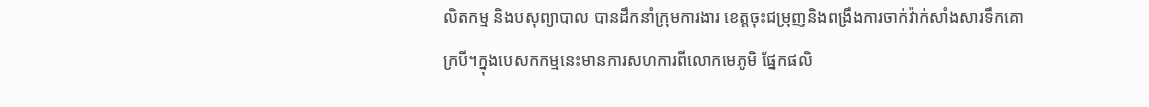លិតកម្ម និងបសុព្យាបាល បានដឹកនាំក្រុមការងារ ខេត្តចុះជម្រុញនិងពង្រឹងការចាក់វ៉ាក់សាំងសារទឹកគោ ក្របី។ក្នុងបេសកកម្មនេះមានការសហការពីលោកមេភូមិ ផ្នែកផលិ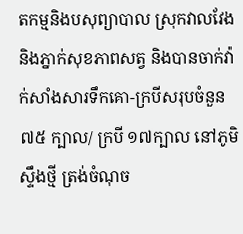តកម្មនិងបសុព្យាបាល ស្រុកវាលវែង និងភ្នាក់សុខភាពសត្វ និងបានចាក់វ៉ាក់សាំងសារទឹកគោ-ក្របីសរុបចំនួន ៧៥ ក្បាល/ ក្របី ១៧ក្បាល នៅភូមិ ស្ទឹងថ្មី ត្រង់ចំណុច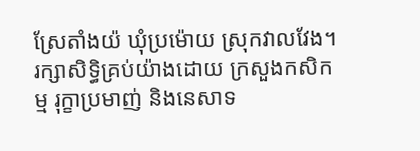ស្រែតាំងយ៉ ឃុំប្រម៉ោយ ស្រុកវាលវែង។
រក្សាសិទិ្ធគ្រប់យ៉ាងដោយ ក្រសួងកសិកម្ម រុក្ខាប្រមាញ់ និងនេសាទ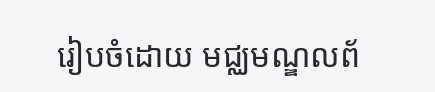រៀបចំដោយ មជ្ឈមណ្ឌលព័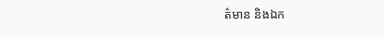ត៌មាន និងឯក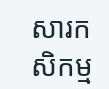សារកសិកម្ម